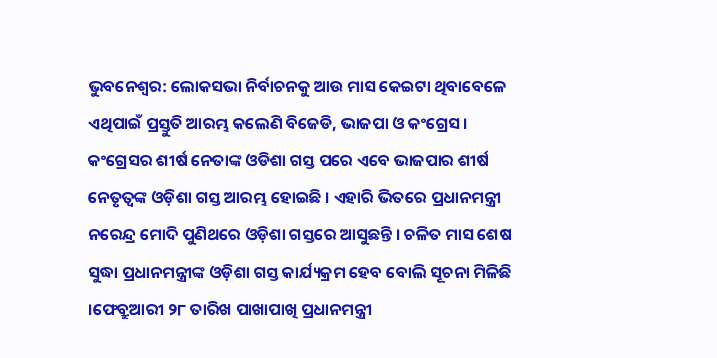ଭୁବନେଶ୍ୱର: ଲୋକସଭା ନିର୍ବାଚନକୁ ଆଉ ମାସ କେଇଟା ଥିବାବେଳେ ଏଥିପାଇଁ ପ୍ରସ୍ତୁତି ଆରମ୍ଭ କଲେଣି ବିଜେଡି, ଭାଜପା ଓ କଂଗ୍ରେସ। କଂଗ୍ରେସର ଶୀର୍ଷ ନେତାଙ୍କ ଓଡିଶା ଗସ୍ତ ପରେ ଏବେ ଭାଜପାର ଶୀର୍ଷ ନେତୃତ୍ୱଙ୍କ ଓଡ଼ିଶା ଗସ୍ତ ଆରମ୍ଭ ହୋଇଛି । ଏହାରି ଭିତରେ ପ୍ରଧାନମନ୍ତ୍ରୀ ନରେନ୍ଦ୍ର ମୋଦି ପୁଣିଥରେ ଓଡ଼ିଶା ଗସ୍ତରେ ଆସୁଛନ୍ତି । ଚଳିତ ମାସ ଶେଷ ସୁଦ୍ଧା ପ୍ରଧାନମନ୍ତ୍ରୀଙ୍କ ଓଡ଼ିଶା ଗସ୍ତ କାର୍ଯ୍ୟକ୍ରମ ହେବ ବୋଲି ସୂଚନା ମିଳିଛି ।ଫେବ୍ରୁଆରୀ ୨୮ ତାରିଖ ପାଖାପାଖି ପ୍ରଧାନମନ୍ତ୍ରୀ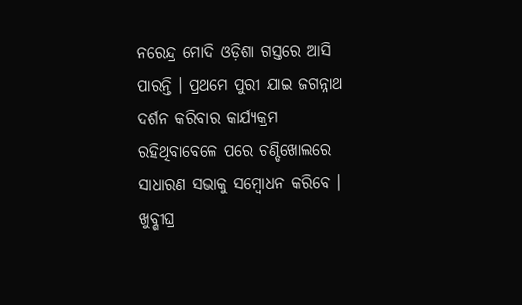ନରେନ୍ଦ୍ର ମୋଦି ଓଡ଼ିଶା ଗସ୍ତରେ ଆସି ପାରନ୍ତି । ପ୍ରଥମେ ପୁରୀ ଯାଇ ଜଗନ୍ନାଥ ଦର୍ଶନ କରିବାର କାର୍ଯ୍ୟକ୍ରମ ରହିଥିବାବେଳେ ପରେ ଚଣ୍ଡିଖୋଲରେ ସାଧାରଣ ସଭାକୁ ସମ୍ବୋଧନ କରିବେ । ଖୁବ୍ଶୀଘ୍ର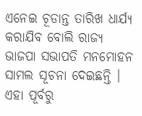ଏନେଇ ଚୂଡାନ୍ତ ତାରିଖ ଧାର୍ଯ୍ୟ କରାଯିବ ବୋଲି ରାଜ୍ୟ ଭାଜପା ସଭାପତି ମନମୋହନ ସାମଲ ସୂଚନା ଦେଇଛନ୍ତି । ଏହା ପୂର୍ବରୁ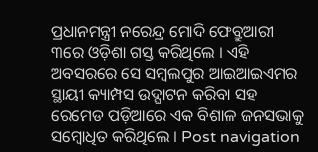ପ୍ରଧାନମନ୍ତ୍ରୀ ନରେନ୍ଦ୍ର ମୋଦି ଫେବ୍ରୁଆରୀ ୩ରେ ଓଡ଼ିଶା ଗସ୍ତ କରିଥିଲେ । ଏହି ଅବସରରେ ସେ ସମ୍ବଲପୁର ଆଇଆଇଏମର ସ୍ଥାୟୀ କ୍ୟାମ୍ପସ ଉଦ୍ଘାଟନ କରିବା ସହ ରେମେଡ ପଡ଼ିଆରେ ଏକ ବିଶାଳ ଜନସଭାକୁ ସମ୍ବୋଧିତ କରିଥିଲେ । Post navigation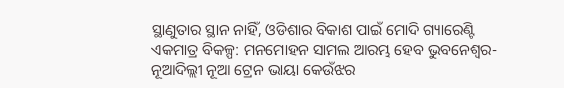ସ୍ଥାଣୁତାର ସ୍ଥାନ ନାହିଁ, ଓଡିଶାର ବିକାଶ ପାଇଁ ମୋଦି ଗ୍ୟାରେଣ୍ଟି ଏକମାତ୍ର ବିକଳ୍ପ: ମନମୋହନ ସାମଲ ଆରମ୍ଭ ହେବ ଭୁବନେଶ୍ୱର-ନୂଆଦିଲ୍ଲୀ ନୂଆ ଟ୍ରେନ ଭାୟା କେଉଁଝର